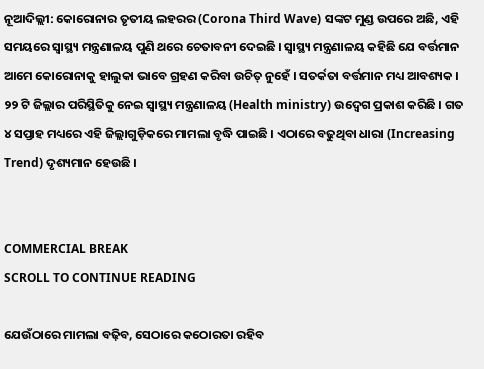ନୂଆଦିଲ୍ଲୀ: କୋରୋନାର ତୃତୀୟ ଲହରର (Corona Third Wave) ସଙ୍କଟ ମୁଣ୍ଡ ଉପରେ ଅଛି, ଏହି ସମୟରେ ସ୍ୱାସ୍ଥ୍ୟ ମନ୍ତ୍ରଣାଳୟ ପୁଣି ଥରେ ଚେତାବନୀ ଦେଇଛି । ସ୍ୱାସ୍ଥ୍ୟ ମନ୍ତ୍ରଣାଳୟ କହିଛି ଯେ ବର୍ତ୍ତମାନ ଆମେ କୋରୋନାକୁ ହାଲୁକା ଭାବେ ଗ୍ରହଣ କରିବା ଉଚିତ୍ ନୁହେଁ । ସତର୍କତା ବର୍ତ୍ତମାନ ମଧ୍ୟ ଆବଶ୍ୟକ । ୨୨ ଟି ଜିଲ୍ଲାର ପରିସ୍ଥିତିକୁ ନେଇ ସ୍ୱାସ୍ଥ୍ୟ ମନ୍ତ୍ରଣାଳୟ (Health ministry) ଉଦ୍ବେଗ ପ୍ରକାଶ କରିଛି । ଗତ ୪ ସପ୍ତାହ ମଧ୍ୟରେ ଏହି ଜିଲ୍ଲାଗୁଡ଼ିକରେ ମାମଲା ବୃଦ୍ଧି ପାଇଛି । ଏଠାରେ ବଢୁଥିବା ଧାରା (Increasing Trend) ଦୃଶ୍ୟମାନ ହେଉଛି ।


COMMERCIAL BREAK
SCROLL TO CONTINUE READING

ଯେଉଁଠାରେ ମାମଲା ବଢ଼ିବ, ସେଠାରେ କଠୋରତା ରହିବ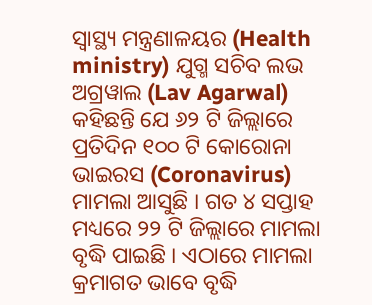ସ୍ୱାସ୍ଥ୍ୟ ମନ୍ତ୍ରଣାଳୟର (Health ministry) ଯୁଗ୍ମ ସଚିବ ଲଭ ଅଗ୍ରୱାଲ (Lav Agarwal) କହିଛନ୍ତି ଯେ ୬୨ ଟି ଜିଲ୍ଲାରେ ପ୍ରତିଦିନ ୧୦୦ ଟି କୋରୋନା ଭାଇରସ (Coronavirus) ମାମଲା ଆସୁଛି । ଗତ ୪ ସପ୍ତାହ ମଧ୍ୟରେ ୨୨ ଟି ଜିଲ୍ଲାରେ ମାମଲା ବୃଦ୍ଧି ପାଇଛି । ଏଠାରେ ମାମଲା କ୍ରମାଗତ ଭାବେ ବୃଦ୍ଧି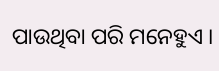ପାଉଥିବା ପରି ମନେହୁଏ ।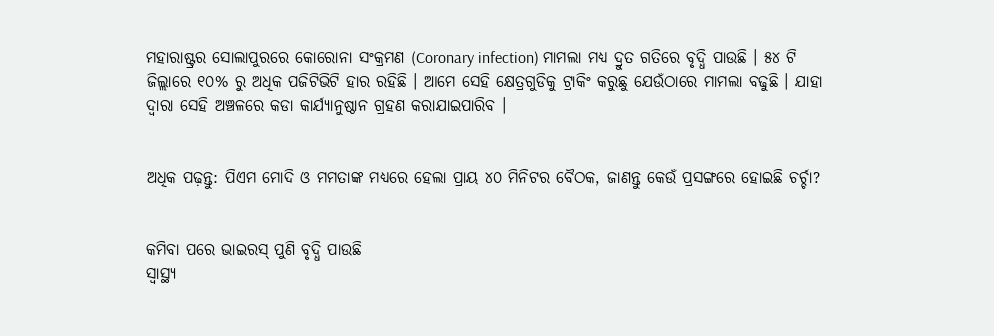ମହାରାଷ୍ଟ୍ରର ସୋଲାପୁରରେ କୋରୋନା ସଂକ୍ରମଣ (Coronary infection) ମାମଲା ମଧ୍ୟ ଦ୍ରୁତ ଗତିରେ ବୃଦ୍ଧି ପାଉଛି । ୫୪ ଟି ଜିଲ୍ଲାରେ ୧୦% ରୁ ଅଧିକ ପଜିଟିଭିଟି ହାର ରହିଛି । ଆମେ ସେହି କ୍ଷେତ୍ରଗୁଡିକୁ ଟ୍ରାକିଂ କରୁଛୁ ଯେଉଁଠାରେ ମାମଲା ବଢୁଛି । ଯାହା ଦ୍ୱାରା ସେହି ଅଞ୍ଚଳରେ କଡା କାର୍ଯ୍ୟାନୁଷ୍ଠାନ ଗ୍ରହଣ କରାଯାଇପାରିବ ।


ଅଧିକ ପଢ଼ନ୍ତୁ: ପିଏମ ମୋଦି ଓ ମମତାଙ୍କ ମଧ୍ୟରେ ହେଲା ପ୍ରାୟ ୪୦ ମିନିଟର ବୈଠକ, ଜାଣନ୍ତୁ କେଉଁ ପ୍ରସଙ୍ଗରେ ହୋଇଛି ଚର୍ଚ୍ଚା?


କମିବା ପରେ ଭାଇରସ୍ ପୁଣି ବୃଦ୍ଧି ପାଉଛି
ସ୍ୱାସ୍ଥ୍ୟ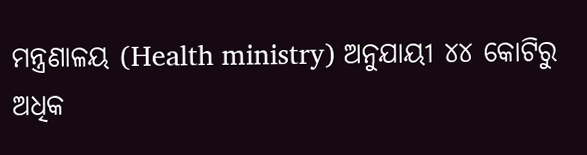ମନ୍ତ୍ରଣାଳୟ (Health ministry) ଅନୁଯାୟୀ ୪୪ କୋଟିରୁ ଅଧିକ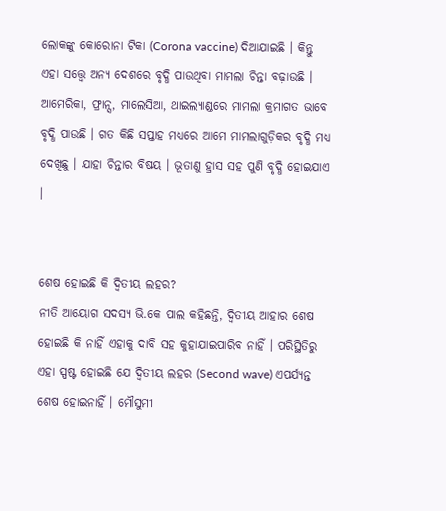ଲୋକଙ୍କୁ କୋରୋନା ଟିକା (Corona vaccine) ଦିଆଯାଇଛି । କିନ୍ତୁ ଏହା ସତ୍ତ୍ୱେ ଅନ୍ୟ ଦେଶରେ ବୃଦ୍ଧି ପାଉଥିବା ମାମଲା ଚିନ୍ତା ବଢ଼ାଉଛି । ଆମେରିକା, ଫ୍ରାନ୍ସ, ମାଲେସିଆ, ଥାଇଲ୍ୟାଣ୍ଡରେ ମାମଲା କ୍ରମାଗତ ଭାବେ ବୃଦ୍ଧି ପାଉଛି । ଗତ କିଛି ସପ୍ତାହ ମଧ୍ୟରେ ଆମେ ମାମଲାଗୁଡ଼ିକର ବୃଦ୍ଧି ମଧ୍ୟ ଦେଖିଛୁ । ଯାହା ଚିନ୍ତାର ବିଷୟ । ଭୂତାଣୁ ହ୍ରାସ ସହ ପୁଣି ବୃଦ୍ଧି ହୋଇଯାଏ ।


ଶେଷ ହୋଇଛି କି ଦ୍ୱିତୀୟ ଲହର?
ନୀତି ଆୟୋଗ ସଦସ୍ୟ ଭି.କେ ପାଲ କହିଛନ୍ତି, ଦ୍ୱିତୀୟ ଆହାର ଶେଷ ହୋଇଛି କି ନାହିଁ ଏହାକୁ ଦାବି ସହ କୁହାଯାଇପାରିବ ନାହିଁ । ପରିସ୍ଥିତିରୁ ଏହା ସ୍ପଷ୍ଟ ହୋଇଛି ଯେ ଦ୍ୱିତୀୟ ଲହର (Second wave) ଏପର୍ଯ୍ୟନ୍ତ ଶେଷ ହୋଇନାହିଁ । ମୌସୁମୀ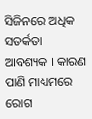ସିଜିନରେ ଅଧିକ ସତର୍କତା ଆବଶ୍ୟକ । କାରଣ ପାଣି ମାଧ୍ୟମରେ ରୋଗ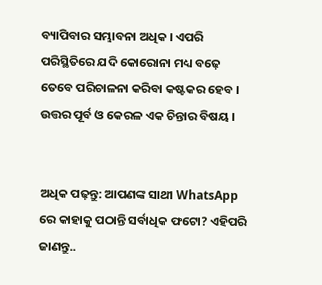ବ୍ୟାପିବାର ସମ୍ଭାବନା ଅଧିକ । ଏପରି ପରିସ୍ଥିତିରେ ଯଦି କୋରୋନା ମଧ୍ୟ ବଢ଼େ ତେବେ ପରିଚାଳନା କରିବା କଷ୍ଟକର ହେବ । ଉତ୍ତର ପୂର୍ବ ଓ କେରଳ ଏକ ଚିନ୍ତାର ବିଷୟ ।


ଅଧିକ ପଢ଼ନ୍ତୁ: ଆପଣଙ୍କ ସାଥୀ WhatsApp ରେ କାହାକୁ ପଠାନ୍ତି ସର୍ବାଧିକ ଫଟୋ? ଏହିପରି ଜାଣନ୍ତୁ..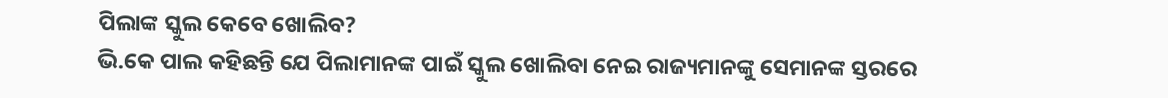ପିଲାଙ୍କ ସ୍କୁଲ କେବେ ଖୋଲିବ?
ଭି.କେ ପାଲ କହିଛନ୍ତି ଯେ ପିଲାମାନଙ୍କ ପାଇଁ ସ୍କୁଲ ଖୋଲିବା ନେଇ ରାଜ୍ୟମାନଙ୍କୁ ସେମାନଙ୍କ ସ୍ତରରେ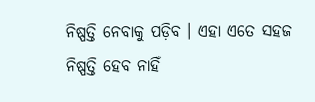ନିଷ୍ପତ୍ତି ନେବାକୁ ପଡ଼ିବ । ଏହା ଏତେ ସହଜ ନିଷ୍ପତ୍ତି ହେବ ନାହିଁ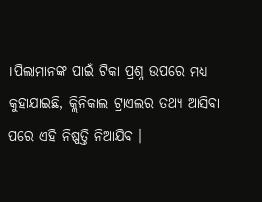।ପିଲାମାନଙ୍କ ପାଇଁ ଟିକା ପ୍ରଶ୍ନ ଉପରେ ମଧ୍ୟ କୁହାଯାଇଛି, କ୍ଲିନିକାଲ ଟ୍ରାଏଲର ତଥ୍ୟ ଆସିବା ପରେ ଏହି ନିଷ୍ପତ୍ତି ନିଆଯିବ ।